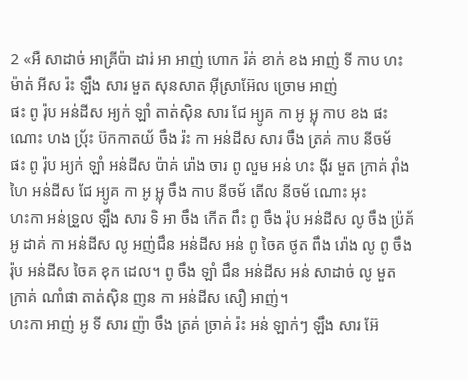2 «អឺ សាដាច់ អាគ្រីប៉ា ដារ់ អា អាញ់ ហោក រ៉គ់ ខាក់ ខង អាញ់ ទី កាប ហះ ម៉ាត់ អីស រ៉ះ ឡឹង សារ មួត សុនសាត អ៊ីស្រាអ៊ែល ច្រោម អាញ់
ផះ ពូ រ៉ុប អន់ដីស អ្យក់ ឡាំ តាត់ស៊ិន សារ ជែ អ្យូគ កា អូ អ្លុ កាប ខង ផះ ណោះ ហង ប៉្រ័ះ ប៊កកាតយ័ ចឹង រ៉ះ កា អន់ដីស សារ ចឹង ត្រគ់ កាប នីចម័
ផះ ពូ រ៉ុប អ្យក់ ឡាំ អន់ដីស ប៉ាគ់ រ៉ោង ចារ ពូ លួម អន់ ហះ ង៉ីរ មួត ក្រាគ់ រ៉ាំងហៃ អន់ដីស ជែ អ្យូគ កា អូ អ្លុ ចឹង កាប នីចម័ តើល នីចម័ ណោះ អុះ
ហះកា អន់ទ្រួល ឡឹង សារ ទិ អា ចឹង កើត ពឹះ ពូ ចឹង រ៉ុប អន់ដីស លូ ចឹង ប៉្រគ័ អូ ដាគ់ កា អន់ដីស លូ អញ់ជឹន អន់ដីស អន់ ពូ ចៃគ ថូត ពឹង រ៉ោង លូ ពូ ចឹង រ៉ុប អន់ដីស ចៃគ ខុក ដេល។ ពូ ចឹង ឡាំ ជឹន អន់ដីស អន់ សាដាច់ លូ មួត ក្រាគ់ ណាំផា តាត់ស៊ិន ញន កា អន់ដីស សឿ អាញ់។
ហះកា អាញ់ អូ ទី សារ ញ៉ា ចឹង ត្រគ់ ច្រាគ់ រ៉ះ អន់ ឡាក់ៗ ឡឹង សារ អ៊ែ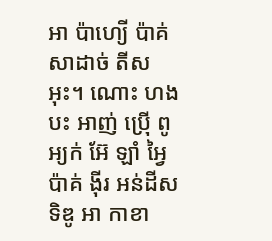អា ប៉ាហ្យើ ប៉ាគ់ សាដាច់ តីស អុះ។ ណោះ ហង បះ អាញ់ ប៉្រើ ពូ អ្យក់ អ៊ែ ឡាំ អ្វៃ ប៉ាគ់ ង៉ីរ អន់ដីស ទិឌូ អា កាខា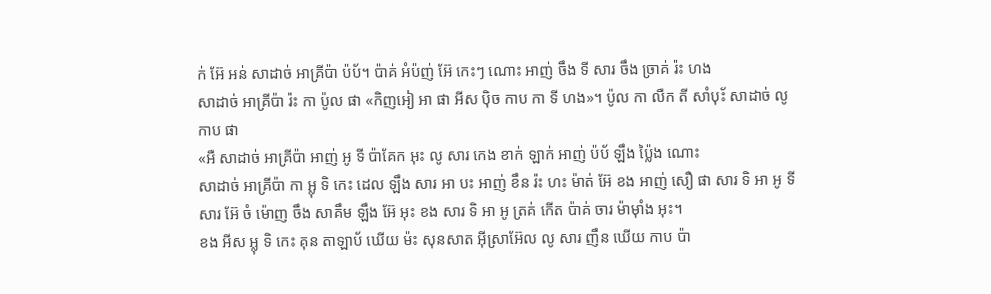ក់ អ៊ែ អន់ សាដាច់ អាគ្រីប៉ា ប៉ប័។ ប៉ាគ់ អំប៉ញ់ អ៊ែ កេះៗ ណោះ អាញ់ ចឹង ទី សារ ចឹង ច្រាគ់ រ៉ះ ហង
សាដាច់ អាគ្រីប៉ា រ៉ះ កា ប៉ូល ផា «កិញអៀ អា ផា អីស ប៉ិច កាប កា ទី ហង»។ ប៉ូល កា លឺក តី សាំប៉័ះ សាដាច់ លូ កាប ផា
«អឺ សាដាច់ អាគ្រីប៉ា អាញ់ អូ ទី ប៉ាគែក អុះ លូ សារ កេង ខាក់ ឡាក់ អាញ់ ប៉ប័ ឡឹង ប៉្លៃង ណោះ
សាដាច់ អាគ្រីប៉ា កា អ្លុ ទិ កេះ ដេល ឡឹង សារ អា បះ អាញ់ ខឹន រ៉ះ ហះ ម៉ាត់ អ៊ែ ខង អាញ់ សឿ ផា សារ ទិ អា អូ ទី សារ អ៊ែ ចំ ម៉ោញ ចឹង សាគឹម ឡឹង អ៊ែ អុះ ខង សារ ទិ អា អូ ត្រគ់ កើត ប៉ាគ់ ចារ ម៉ាម៉ាំង អុះ។
ខង អីស អ្លុ ទិ កេះ គុន តាឡាប័ ឃើយ ម៉ះ សុនសាត អ៊ីស្រាអ៊ែល លូ សារ ញឹន ឃើយ កាប ប៉ា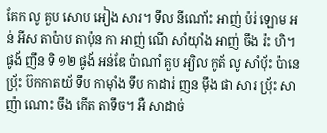គែក លូ គួប សោប អៀង សារ។ ទឹល នីណោ័ះ អាញ់ ប៉រ់ ឡោម អន់ អីស តាប៉ាប តាប៉ុន កា អាញ់ ណើ សាំយ៉ាំង អាញ់ ចឹង រ៉ះ ហិ។
ផូង័ ញឹន ទិ ១២ ផូង័ អន់ឌែ ប៉ាណាំ គួប អ្យិល កូត័ លូ សាំប៉័ះ ប៉ានេ ប៉្រ័ះ ប៊កកាតយ័ ទឹប កាម៉ាំង ទឹប កាដារ់ ញន ម៉ឹង ផា សារ ប៉្រ័ះ សាញ៉ា ណោះ ចឹង កើត តាទឹច។ អឺ សាដាច់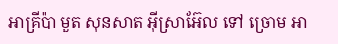អាគ្រីប៉ា មួត សុនសាត អ៊ីស្រាអ៊ែល ទៅ ច្រោម អា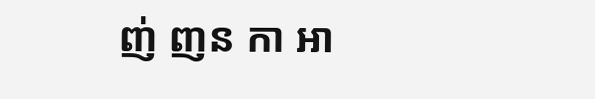ញ់ ញន កា អា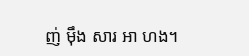ញ់ ម៉ឹង សារ អា ហង។